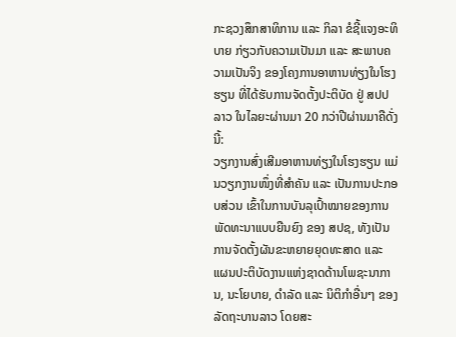ກະຊວງສຶກສາທິການ ແລະ ກິລາ ຂໍຊີ້ແຈງອະທິບາຍ ກ່ຽວກັບຄວາມເປັນມາ ແລະ ສະພາບຄວາມເປັນຈິງ ຂອງໂຄງການອາຫານທ່ຽງໃນໂຮງຮຽນ ທີ່ໄດ້ຮັບການຈັດຕັ້ງປະຕິບັດ ຢູ່ ສປປ ລາວ ໃນໄລຍະຜ່ານມາ 20 ກວ່າປີຜ່ານມາຄືດັ່ງນີ້:
ວຽກງານສົ່ງເສີມອາຫານທ່ຽງໃນໂຮງຮຽນ ແມ່ນວຽກງານໜຶ່ງທີ່ສໍາຄັນ ແລະ ເປັນການປະກອບສ່ວນ ເຂົ້າໃນການບັນລຸເປົ້າໝາຍຂອງການພັດທະນາແບບຍືນຍົງ ຂອງ ສປຊ, ທັງເປັນການຈັດຕັ້ງຜັນຂະຫຍາຍຍຸດທະສາດ ແລະ ແຜນປະຕິບັດງານແຫ່ງຊາດດ້ານໂພຊະນາການ, ນະໂຍບາຍ, ດໍາລັດ ແລະ ນິຕິກໍາອື່ນໆ ຂອງລັດຖະບານລາວ ໂດຍສະ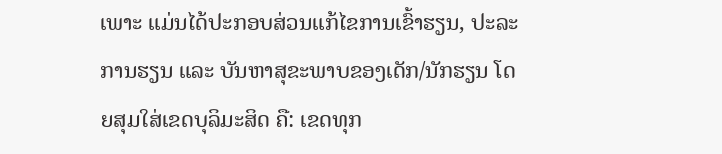ເພາະ ແມ່ນໄດ້ປະກອບສ່ວນແກ້ໄຂການເຂົ້າຮຽນ, ປະລະການຮຽນ ແລະ ບັນຫາສຸຂະພາບຂອງເດັກ/ນັກຮຽນ ໂດຍສຸມໃສ່ເຂດບຸລິມະສິດ ຄື: ເຂດທຸກ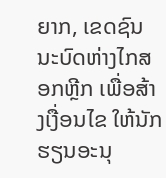ຍາກ, ເຂດຊົນນະບົດຫ່າງໄກສອກຫຼີກ ເພື່ອສ້າງເງື່ອນໄຂ ໃຫ້ນັກຮຽນອະນຸ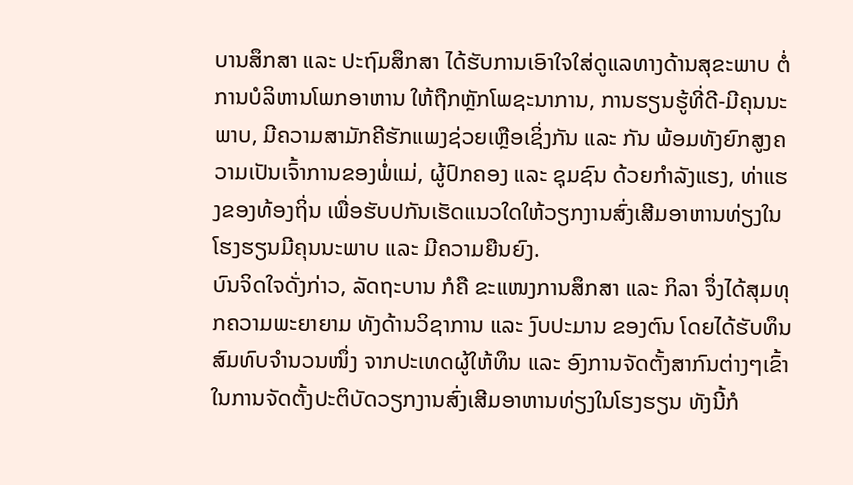ບານສຶກສາ ແລະ ປະຖົມສຶກສາ ໄດ້ຮັບການເອົາໃຈໃສ່ດູແລທາງດ້ານສຸຂະພາບ ຕໍ່ການບໍລິຫານໂພກອາຫານ ໃຫ້ຖືກຫຼັກໂພຊະນາການ, ການຮຽນຮູ້ທີ່ດີ-ມີຄຸນນະພາບ, ມີຄວາມສາມັກຄີຮັກແພງຊ່ວຍເຫຼືອເຊິ່ງກັນ ແລະ ກັນ ພ້ອມທັງຍົກສູງຄວາມເປັນເຈົ້າການຂອງພໍ່ແມ່, ຜູ້ປົກຄອງ ແລະ ຊຸມຊົນ ດ້ວຍກໍາລັງແຮງ, ທ່າແຮງຂອງທ້ອງຖິ່ນ ເພື່ອຮັບປກັນເຮັດແນວໃດໃຫ້ວຽກງານສົ່ງເສີມອາຫານທ່ຽງໃນໂຮງຮຽນມີຄຸນນະພາບ ແລະ ມີຄວາມຍືນຍົງ.
ບົນຈິດໃຈດັ່ງກ່າວ, ລັດຖະບານ ກໍຄື ຂະແໜງການສຶກສາ ແລະ ກິລາ ຈຶ່ງໄດ້ສຸມທຸກຄວາມພະຍາຍາມ ທັງດ້ານວິຊາການ ແລະ ງົບປະມານ ຂອງຕົນ ໂດຍໄດ້ຮັບທຶນສົມທົບຈໍານວນໜຶ່ງ ຈາກປະເທດຜູ້ໃຫ້ທຶນ ແລະ ອົງການຈັດຕັ້ງສາກົນຕ່າງໆເຂົ້າໃນການຈັດຕັ້ງປະຕິບັດວຽກງານສົ່ງເສີມອາຫານທ່ຽງໃນໂຮງຮຽນ ທັງນີ້ກໍ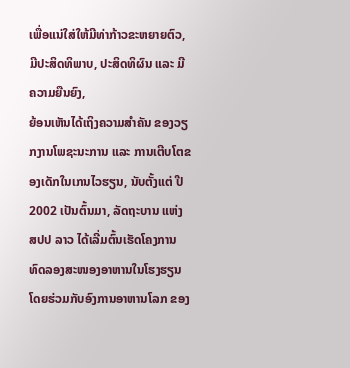ເພື່ອແນ່ໃສ່ໃຫ້ມີທ່າກ້າວຂະຫຍາຍຕົວ, ມີປະສິດທິພາບ, ປະສິດທິຜົນ ແລະ ມີຄວາມຍືນຍົງ,
ຍ້ອນເຫັນໄດ້ເຖິງຄວາມສໍາຄັນ ຂອງວຽກງານໂພຊະນະການ ແລະ ການເຕີບໂຕຂອງເດັກໃນເກນໄວຮຽນ, ນັບຕັ້ງແຕ່ ປີ 2002 ເປັນຕົ້ນມາ, ລັດຖະບານ ແຫ່ງ ສປປ ລາວ ໄດ້ເລີ່ມຕົ້ນເຮັດໂຄງການທົດລອງສະໜອງອາຫານໃນໂຮງຮຽນ ໂດຍຮ່ວມກັບອົງການອາຫານໂລກ ຂອງ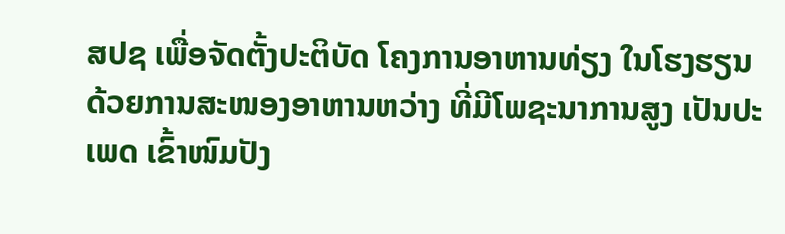ສປຊ ເພື່ອຈັດຕັ້ງປະຕິບັດ ໂຄງການອາຫານທ່ຽງ ໃນໂຮງຮຽນ ດ້ວຍການສະໜອງອາຫານຫວ່າງ ທີ່ມີໂພຊະນາການສູງ ເປັນປະເພດ ເຂົ້າໜົມປັງ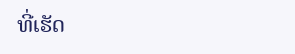ທີ່ເຮັດ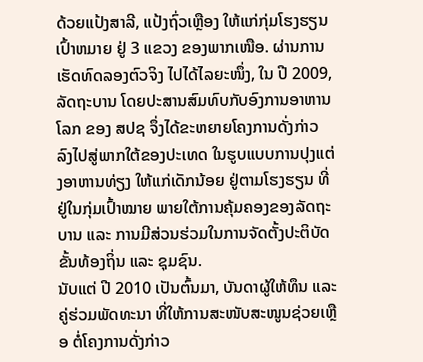ດ້ວຍແປ້ງສາລີ, ແປ້ງຖົ່ວເຫຼືອງ ໃຫ້ແກ່ກຸ່ມໂຮງຮຽນເປົ້າຫມາຍ ຢູ່ 3 ແຂວງ ຂອງພາກເໜືອ. ຜ່ານການເຮັດທົດລອງຕົວຈິງ ໄປໄດ້ໄລຍະໜຶ່ງ, ໃນ ປີ 2009, ລັດຖະບານ ໂດຍປະສານສົມທົບກັບອົງການອາຫານໂລກ ຂອງ ສປຊ ຈຶ່ງໄດ້ຂະຫຍາຍໂຄງການດັ່ງກ່າວ ລົງໄປສູ່ພາກໃຕ້ຂອງປະເທດ ໃນຮູບແບບການປຸງແຕ່ງອາຫານທ່ຽງ ໃຫ້ແກ່ເດັກນ້ອຍ ຢູ່ຕາມໂຮງຮຽນ ທີ່ຢູ່ໃນກຸ່ມເປົ້າໝາຍ ພາຍໃຕ້ການຄຸ້ມຄອງຂອງລັດຖະບານ ແລະ ການມີສ່ວນຮ່ວມໃນການຈັດຕັ້ງປະຕິບັດຂັ້ນທ້ອງຖິ່ນ ແລະ ຊຸມຊົນ.
ນັບແຕ່ ປີ 2010 ເປັນຕົ້ນມາ, ບັນດາຜູ້ໃຫ້ທຶນ ແລະ ຄູ່ຮ່ວມພັດທະນາ ທີ່ໃຫ້ການສະໜັບສະໜູນຊ່ວຍເຫຼືອ ຕໍ່ໂຄງການດັ່ງກ່າວ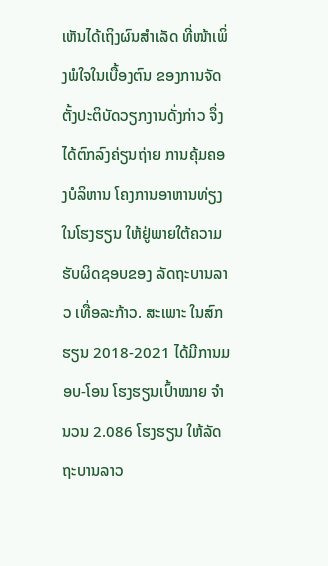ເຫັນໄດ້ເຖິງຜົນສໍາເລັດ ທີ່ໜ້າເພິ່ງພໍໃຈໃນເບື້ອງຕົນ ຂອງການຈັດຕັ້ງປະຕິບັດວຽກງານດັ່ງກ່າວ ຈຶ່ງໄດ້ຕົກລົງຄ່ຽນຖ່າຍ ການຄຸ້ມຄອງບໍລິຫານ ໂຄງການອາຫານທ່ຽງໃນໂຮງຮຽນ ໃຫ້ຢູ່ພາຍໃຕ້ຄວາມຮັບຜິດຊອບຂອງ ລັດຖະບານລາວ ເທື່ອລະກ້າວ. ສະເພາະ ໃນສົກຮຽນ 2018-2021 ໄດ້ມີການມອບ-ໂອນ ໂຮງຮຽນເປົ້າໝາຍ ຈຳນວນ 2.086 ໂຮງຮຽນ ໃຫ້ລັດຖະບານລາວ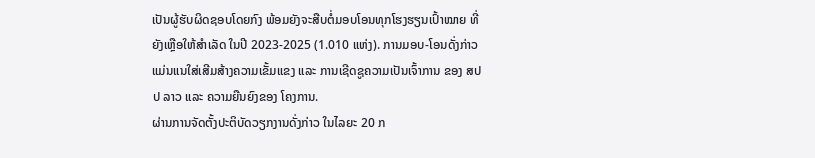ເປັນຜູ້ຮັບຜິດຊອບໂດຍກົງ ພ້ອມຍັງຈະສືບຕໍ່ມອບໂອນທຸກໂຮງຮຽນເປົ້າໝາຍ ທີ່ຍັງເຫຼືອໃຫ້ສໍາເລັດ ໃນປີ 2023-2025 (1.010 ແຫ່ງ). ການມອບ-ໂອນດັ່ງກ່າວ ແມ່ນແນໃສ່ເສີມສ້າງຄວາມເຂັ້ມແຂງ ແລະ ການເຊີດຊູຄວາມເປັນເຈົ້າການ ຂອງ ສປປ ລາວ ແລະ ຄວາມຍືນຍົງຂອງ ໂຄງການ.
ຜ່ານການຈັດຕັ້ງປະຕິບັດວຽກງານດັ່ງກ່າວ ໃນໄລຍະ 20 ກ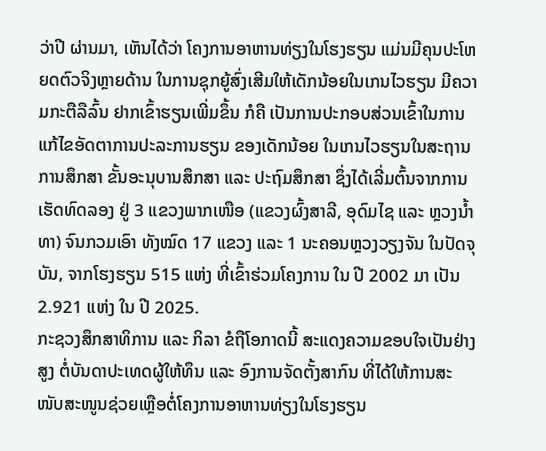ວ່າປີ ຜ່ານມາ, ເຫັນໄດ້ວ່າ ໂຄງການອາຫານທ່ຽງໃນໂຮງຮຽນ ແມ່ນມີຄຸນປະໂຫຍດຕົວຈິງຫຼາຍດ້ານ ໃນການຊຸກຍູ້ສົ່ງເສີມໃຫ້ເດັກນ້ອຍໃນເກນໄວຮຽນ ມີຄວາມກະຕືລືລົ້ນ ຢາກເຂົ້າຮຽນເພີ່ມຂຶ້ນ ກໍຄື ເປັນການປະກອບສ່ວນເຂົ້າໃນການແກ້ໄຂອັດຕາການປະລະການຮຽນ ຂອງເດັກນ້ອຍ ໃນເກນໄວຮຽນໃນສະຖານການສຶກສາ ຂັ້ນອະນຸບານສຶກສາ ແລະ ປະຖົມສຶກສາ ຊຶ່ງໄດ້ເລີ່ມຕົ້ນຈາກການເຮັດທົດລອງ ຢູ່ 3 ແຂວງພາກເໜືອ (ແຂວງຜົ້ງສາລີ, ອຸດົມໄຊ ແລະ ຫຼວງນໍ້າທາ) ຈົນກວມເອົາ ທັງໝົດ 17 ແຂວງ ແລະ 1 ນະຄອນຫຼວງວຽງຈັນ ໃນປັດຈຸບັນ, ຈາກໂຮງຮຽນ 515 ແຫ່ງ ທີ່ເຂົ້າຮ່ວມໂຄງການ ໃນ ປີ 2002 ມາ ເປັນ 2.921 ແຫ່ງ ໃນ ປີ 2025.
ກະຊວງສຶກສາທິການ ແລະ ກິລາ ຂໍຖືໂອກາດນີ້ ສະແດງຄວາມຂອບໃຈເປັນຢ່າງສູງ ຕໍ່ບັນດາປະເທດຜູ້ໃຫ້ທຶນ ແລະ ອົງການຈັດຕັ້ງສາກົນ ທີ່ໄດ້ໃຫ້ການສະໜັບສະໜູນຊ່ວຍເຫຼືອຕໍ່ໂຄງການອາຫານທ່ຽງໃນໂຮງຮຽນ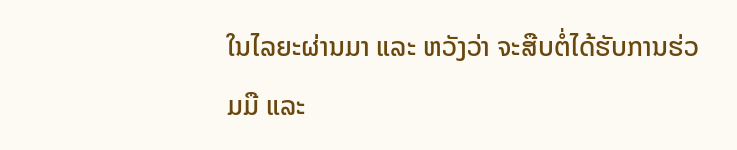ໃນໄລຍະຜ່ານມາ ແລະ ຫວັງວ່າ ຈະສືບຕໍ່ໄດ້ຮັບການຮ່ວມມື ແລະ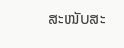ສະໜັບສະ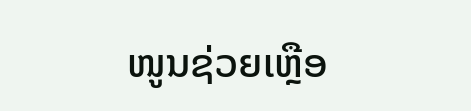ໜູນຊ່ວຍເຫຼືອ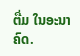ຕື່ມ ໃນອະນາຄົດ.